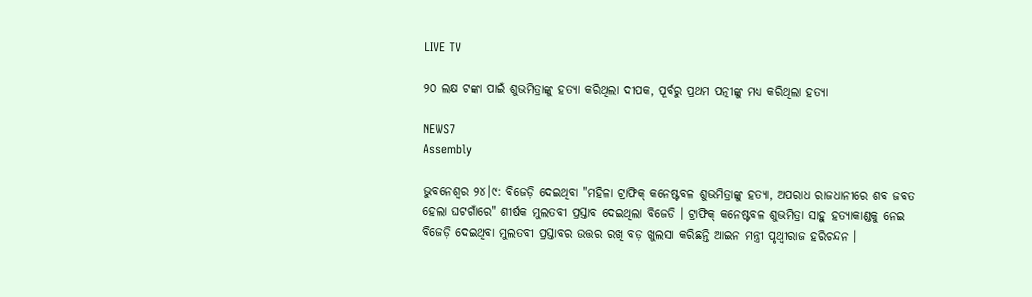LIVE TV

୨୦ ଲକ୍ଷ ଟଙ୍କା ପାଇଁ ଶୁଭମିତ୍ରାଙ୍କୁ ହତ୍ୟା କରିଥିଲା ଦୀପକ, ପୂର୍ବରୁ ପ୍ରଥମ ପତ୍ନୀଙ୍କୁ ମଧ୍ୟ କରିଥିଲା ହତ୍ୟା

NEWS7
Assembly

ଭୁବନେଶ୍ବର ୨୪।୯: ବିଜେଡ଼ି ଦେଇଥିବା "ମହିଳା ଟ୍ରାଫିକ୍ କନେଷ୍ଟବଳ ଶୁଭମିତ୍ରାଙ୍କୁ ହତ୍ୟା, ଅପରାଧ ରାଜଧାନୀରେ ଶବ ଜବତ ହେଲା ଘଟଗାଁରେ" ଶୀର୍ଷକ ମୁଲତବୀ ପ୍ରସ୍ତାବ ଦେଇଥିଲା ବିଜେଡି । ଟ୍ରାଫିକ୍ କନେଷ୍ଟବଳ ଶୁଭମିତ୍ରା ସାହୁ ହତ୍ୟାକାଣ୍ଡକୁ ନେଇ ବିଜେଡ଼ି ଦେଇଥିବା ମୁଲତବୀ ପ୍ରସ୍ତାବର ଉତ୍ତର ରଖି ବଡ଼ ଖୁଲସା କରିଛନ୍ତି ଆଇନ ମନ୍ତ୍ରୀ ପୃଥ୍ବୀରାଜ ହରିଚନ୍ଦନ ।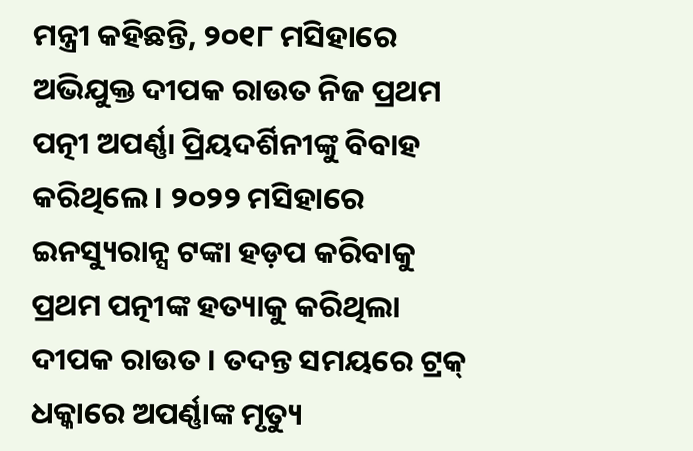ମନ୍ତ୍ରୀ କହିଛନ୍ତି, ୨୦୧୮ ମସିହାରେ ଅଭିଯୁକ୍ତ ଦୀପକ ରାଉତ ନିଜ ପ୍ରଥମ ପତ୍ନୀ ଅପର୍ଣ୍ଣା ପ୍ରିୟଦର୍ଶିନୀଙ୍କୁ ବିବାହ କରିଥିଲେ । ୨୦୨୨ ମସିହାରେ ଇନସ୍ୟୁରାନ୍ସ ଟଙ୍କା ହଡ଼ପ କରିବାକୁ ପ୍ରଥମ ପତ୍ନୀଙ୍କ ହତ୍ୟାକୁ କରିଥିଲା ଦୀପକ ରାଉତ । ତଦନ୍ତ ସମୟରେ ଟ୍ରକ୍ ଧକ୍କାରେ ଅପର୍ଣ୍ଣାଙ୍କ ମୃତ୍ୟୁ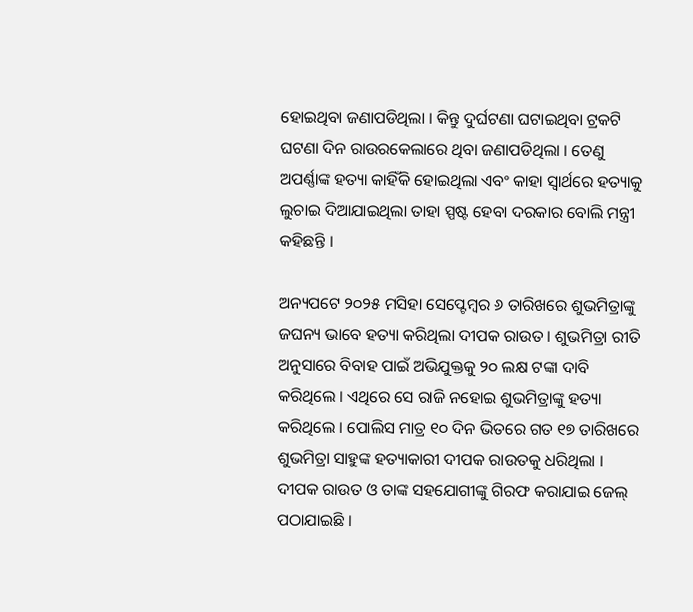ହୋଇଥିବା ଜଣାପଡିଥିଲା । କିନ୍ତୁ ଦୁର୍ଘଟଣା ଘଟାଇଥିବା ଟ୍ରକଟି ଘଟଣା ଦିନ ରାଉରକେଲାରେ ଥିବା ଜଣାପଡିଥିଲା । ତେଣୁ ଅପର୍ଣ୍ଣାଙ୍କ ହତ୍ୟା କାହିଁକି ହୋଇଥିଲା ଏବଂ କାହା ସ୍ୱାର୍ଥରେ ହତ୍ୟାକୁ ଲୁଚାଇ ଦିଆଯାଇଥିଲା ତାହା ସ୍ପଷ୍ଟ ହେବା ଦରକାର ବୋଲି ମନ୍ତ୍ରୀ କହିଛନ୍ତି ।

ଅନ୍ୟପଟେ ୨୦୨୫ ମସିହା ସେପ୍ଟେମ୍ବର ୬ ତାରିଖରେ ଶୁଭମିତ୍ରାଙ୍କୁ ଜଘନ୍ୟ ଭାବେ ହତ୍ୟା କରିଥିଲା ଦୀପକ ରାଉତ । ଶୁଭମିତ୍ରା ରୀତି ଅନୁସାରେ ବିବାହ ପାଇଁ ଅଭିଯୁକ୍ତକୁ ୨୦ ଲକ୍ଷ ଟଙ୍କା ଦାବି କରିଥିଲେ । ଏଥିରେ ସେ ରାଜି ନହୋଇ ଶୁଭମିତ୍ରାଙ୍କୁ ହତ୍ୟା କରିଥିଲେ । ପୋଲିସ ମାତ୍ର ୧୦ ଦିନ ଭିତରେ ଗତ ୧୭ ତାରିଖରେ ଶୁଭମିତ୍ରା ସାହୁଙ୍କ ହତ୍ୟାକାରୀ ଦୀପକ ରାଉତକୁ ଧରିଥିଲା । ଦୀପକ ରାଉତ ଓ ତାଙ୍କ ସହଯୋଗୀଙ୍କୁ ଗିରଫ କରାଯାଇ ଜେଲ୍ ପଠାଯାଇଛି ।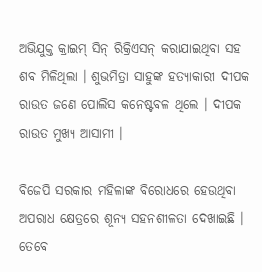ଅଭିଯୁକ୍ତ କ୍ରାଇମ୍ ସିନ୍ ରିକ୍ରିଏସନ୍ କରାଯାଇଥିବା ସହ ଶବ ମିଳିଥିଲା । ଶୁଭମିତ୍ରା ସାହୁଙ୍କ ହତ୍ୟାକାରୀ ଦୀପକ ରାଉତ ଜଣେ ପୋଲିସ କନେଷ୍ଟବଳ ଥିଲେ । ଦୀପକ ରାଉତ ମୁଖ୍ୟ ଆସାମୀ ।

ବିଜେପି ସରକାର ମହିଳାଙ୍କ ବିରୋଧରେ ହେଉଥିବା ଅପରାଧ କ୍ଷେତ୍ରରେ ଶୂନ୍ୟ ସହନଶୀଳତା ଦେଖାଇଛି । ତେବେ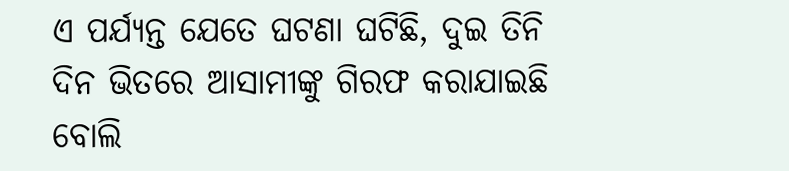ଏ ପର୍ଯ୍ୟନ୍ତ ଯେତେ ଘଟଣା ଘଟିଛି, ଦୁଇ ତିନି ଦିନ ଭିତରେ ଆସାମୀଙ୍କୁ ଗିରଫ କରାଯାଇଛି ବୋଲି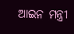ଆଇନ ମନ୍ତ୍ରୀ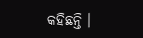କହିଛନ୍ତି ।